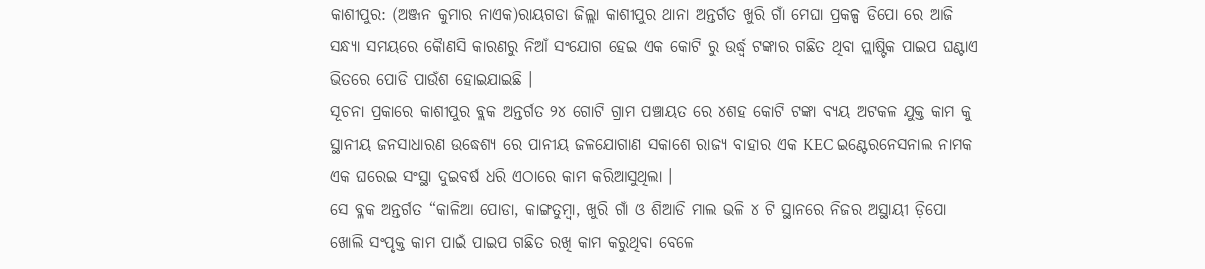କାଶୀପୁର: (ଅଞ୍ଜନ କୁମାର ନାଏକ)ରାୟଗଡା ଜିଲ୍ଲା କାଶୀପୁର ଥାନା ଅନ୍ତର୍ଗତ ଖୁରି ଗାଁ ମେଘା ପ୍ରକଳ୍ପ ଡିପୋ ରେ ଆଜି ସନ୍ଧ୍ୟା ସମୟରେ କୋୖଣସି କାରଣରୁ ନିଆଁ ସଂଯୋଗ ହେଇ ଏକ କୋଟି ରୁ ଉର୍ଦ୍ଧ୍ବ ଟଙ୍କାର ଗଛିତ ଥିବା ପ୍ଲାଷ୍ଟିକ ପାଇପ ଘଣ୍ଟାଏ ଭିତରେ ପୋଡି ପାଉଁଶ ହୋଇଯାଇଛି ।
ସୂଚନା ପ୍ରକାରେ କାଶୀପୁର ବ୍ଲକ ଅନ୍ତର୍ଗତ ୨୪ ଗୋଟି ଗ୍ରାମ ପଞ୍ଚାୟତ ରେ ୪ଶହ କୋଟି ଟଙ୍କା ବ୍ୟୟ ଅଟକଳ ଯୁକ୍ତ କାମ କୁ ସ୍ଥାନୀୟ ଜନସାଧାରଣ ଉଦ୍ଧେଶ୍ୟ ରେ ପାନୀୟ ଜଳଯୋଗାଣ ସକାଶେ ରାଜ୍ୟ ବାହାର ଏକ KEC ଇଣ୍ଟେରନେସନାଲ ନାମକ ଏକ ଘରେଇ ସଂସ୍ଥା ଦୁଇବର୍ଷ ଧରି ଏଠାରେ କାମ କରିଆସୁଥିଲା ।
ସେ ବ୍ଳକ ଅନ୍ତର୍ଗତ “କାଳିଆ ପୋଡା, କାଙ୍ଗତୁମ୍ବା, ଖୁରି ଗାଁ ଓ ଶିଆଡି ମାଲ ଭଳି ୪ ଟି ସ୍ଥାନରେ ନିଜର ଅସ୍ଥାୟୀ ଡ଼ିପୋ ଖୋଲି ସଂପୃକ୍ତ କାମ ପାଇଁ ପାଇପ ଗଛିତ ରଖି କାମ କରୁଥିବା ବେଳେ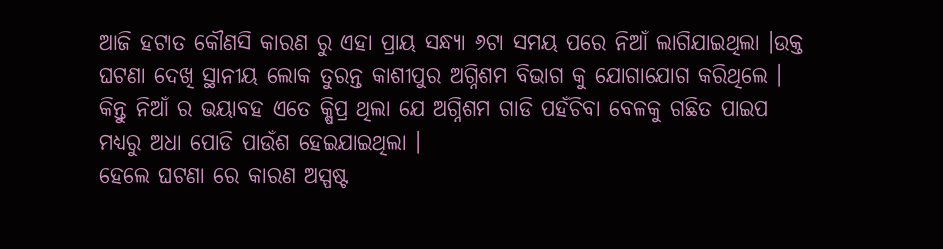ଆଜି ହଟାତ କୌଣସି କାରଣ ରୁ ଏହା ପ୍ରାୟ ସନ୍ଧ୍ୟା ୬ଟା ସମୟ ପରେ ନିଆଁ ଲାଗିଯାଇଥିଲା ।ଉକ୍ତ ଘଟଣା ଦେଖି ସ୍ଥାନୀୟ ଲୋକ ତୁରନ୍ତ କାଶୀପୁର ଅଗ୍ନିଶମ ବିଭାଗ କୁ ଯୋଗାଯୋଗ କରିଥିଲେ । କିନ୍ତୁ ନିଆଁ ର ଭୟାବହ ଏତେ କ୍ଷିପ୍ର ଥିଲା ଯେ ଅଗ୍ନିଶମ ଗାଡି ପହଁଚିବା ବେଳକୁ ଗଛିତ ପାଇପ ମଧ୍ୟରୁ ଅଧା ପୋଡି ପାଉଁଶ ହେଇଯାଇଥିଲା ।
ହେଲେ ଘଟଣା ରେ କାରଣ ଅସ୍ପଷ୍ଟ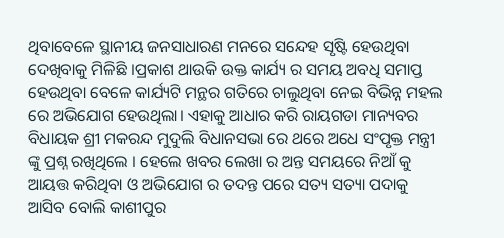ଥିବାବେଳେ ସ୍ଥାନୀୟ ଜନସାଧାରଣ ମନରେ ସନ୍ଦେହ ସୃଷ୍ଟି ହେଉଥିବା ଦେଖିବାକୁ ମିଳିଛି ।ପ୍ରକାଶ ଥାଉକି ଉକ୍ତ କାର୍ଯ୍ୟ ର ସମୟ ଅବଧି ସମାପ୍ତ ହେଉଥିବା ବେଳେ କାର୍ଯ୍ୟଟି ମନ୍ଥର ଗତିରେ ଚାଲୁଥିବା ନେଇ ବିଭିନ୍ନ ମହଲ ରେ ଅଭିଯୋଗ ହେଉଥିଲା। ଏହାକୁ ଆଧାର କରି ରାୟଗଡା ମାନ୍ୟବର ବିଧାୟକ ଶ୍ରୀ ମକରନ୍ଦ ମୁଦୁଲି ବିଧାନସଭା ରେ ଥରେ ଅଧେ ସଂପୃକ୍ତ ମନ୍ତ୍ରୀ ଙ୍କୁ ପ୍ରଶ୍ନ ରଖିଥିଲେ । ହେଲେ ଖବର ଲେଖା ର ଅନ୍ତ ସମୟରେ ନିଆଁ କୁ ଆୟତ୍ତ କରିଥିବା ଓ ଅଭିଯୋଗ ର ତଦନ୍ତ ପରେ ସତ୍ୟ ସତ୍ୟା ପଦାକୁ ଆସିବ ବୋଲି କାଶୀପୁର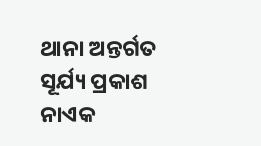ଥାନା ଅନ୍ତର୍ଗତ ସୂର୍ଯ୍ୟ ପ୍ରକାଶ ନାଏକ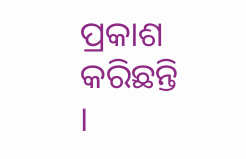ପ୍ରକାଶ କରିଛନ୍ତି ।